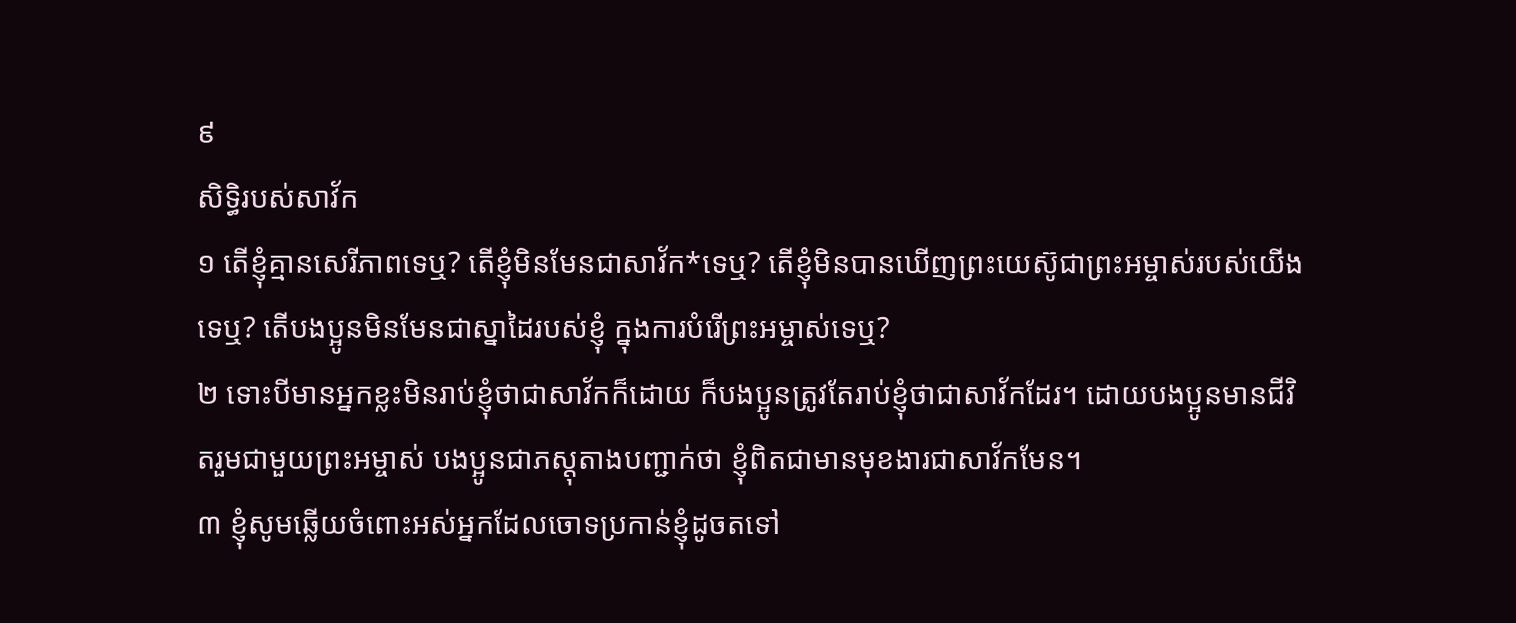៩
សិទ្ធិរបស់សាវ័ក
១ តើខ្ញុំគ្មានសេរីភាពទេឬ? តើខ្ញុំមិនមែនជាសាវ័ក*ទេឬ? តើខ្ញុំមិនបានឃើញព្រះយេស៊ូជាព្រះអម្ចាស់របស់យើងទេឬ? តើបងប្អូនមិនមែនជាស្នាដៃរបស់ខ្ញុំ ក្នុងការបំរើព្រះអម្ចាស់ទេឬ?
២ ទោះបីមានអ្នកខ្លះមិនរាប់ខ្ញុំថាជាសាវ័កក៏ដោយ ក៏បងប្អូនត្រូវតែរាប់ខ្ញុំថាជាសាវ័កដែរ។ ដោយបងប្អូនមានជីវិតរួមជាមួយព្រះអម្ចាស់ បងប្អូនជាភស្ដុតាងបញ្ជាក់ថា ខ្ញុំពិតជាមានមុខងារជាសាវ័កមែន។
៣ ខ្ញុំសូមឆ្លើយចំពោះអស់អ្នកដែលចោទប្រកាន់ខ្ញុំដូចតទៅ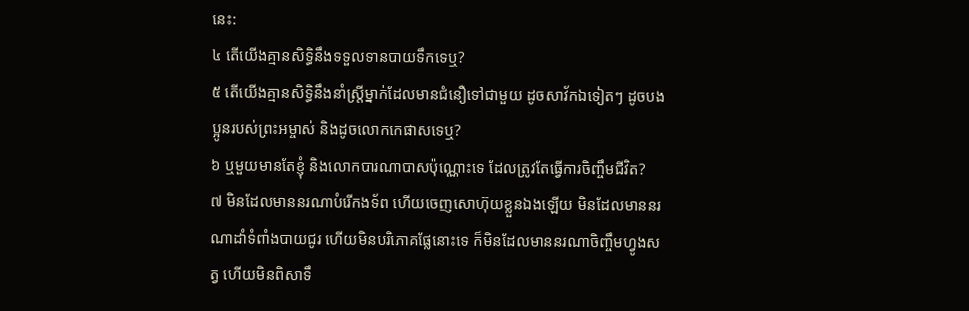នេះ:
៤ តើយើងគ្មានសិទ្ធិនឹងទទួលទានបាយទឹកទេឬ?
៥ តើយើងគ្មានសិទ្ធិនឹងនាំស្ត្រីម្នាក់ដែលមានជំនឿទៅជាមួយ ដូចសាវ័កឯទៀតៗ ដូចបងប្អូនរបស់ព្រះអម្ចាស់ និងដូចលោកកេផាសទេឬ?
៦ ឬមួយមានតែខ្ញុំ និងលោកបារណាបាសប៉ុណ្ណោះទេ ដែលត្រូវតែធ្វើការចិញ្ចឹមជីវិត?
៧ មិនដែលមាននរណាបំរើកងទ័ព ហើយចេញសោហ៊ុយខ្លួនឯងឡើយ មិនដែលមាននរណាដាំទំពាំងបាយជូរ ហើយមិនបរិភោគផ្លែនោះទេ ក៏មិនដែលមាននរណាចិញ្ចឹមហ្វូងសត្វ ហើយមិនពិសាទឹ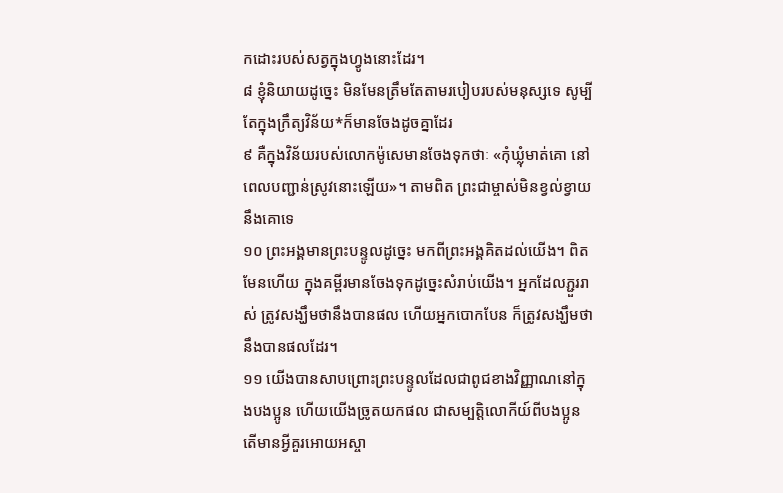កដោះរបស់សត្វក្នុងហ្វូងនោះដែរ។
៨ ខ្ញុំនិយាយដូច្នេះ មិនមែនត្រឹមតែតាមរបៀបរបស់មនុស្សទេ សូម្បីតែក្នុងក្រឹត្យវិន័យ*ក៏មានចែងដូចគ្នាដែរ
៩ គឺក្នុងវិន័យរបស់លោកម៉ូសេមានចែងទុកថាៈ «កុំឃ្លុំមាត់គោ នៅពេលបញ្ជាន់ស្រូវនោះឡើយ»។ តាមពិត ព្រះជាម្ចាស់មិនខ្វល់ខ្វាយនឹងគោទេ
១០ ព្រះអង្គមានព្រះបន្ទូលដូច្នេះ មកពីព្រះអង្គគិតដល់យើង។ ពិតមែនហើយ ក្នុងគម្ពីរមានចែងទុកដូច្នេះសំរាប់យើង។ អ្នកដែលភ្ជួររាស់ ត្រូវសង្ឃឹមថានឹងបានផល ហើយអ្នកបោកបែន ក៏ត្រូវសង្ឃឹមថានឹងបានផលដែរ។
១១ យើងបានសាបព្រោះព្រះបន្ទូលដែលជាពូជខាងវិញ្ញាណនៅក្នុងបងប្អូន ហើយយើងច្រូតយកផល ជាសម្បត្តិលោកីយ៍ពីបងប្អូន តើមានអ្វីគួរអោយអស្ចា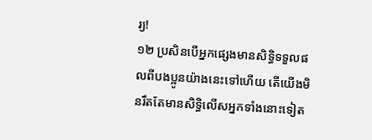រ្យ!
១២ ប្រសិនបើអ្នកផ្សេងមានសិទ្ធិទទួលផលពីបងប្អូនយ៉ាងនេះទៅហើយ តើយើងមិនរឹតតែមានសិទ្ធិលើសអ្នកទាំងនោះទៀត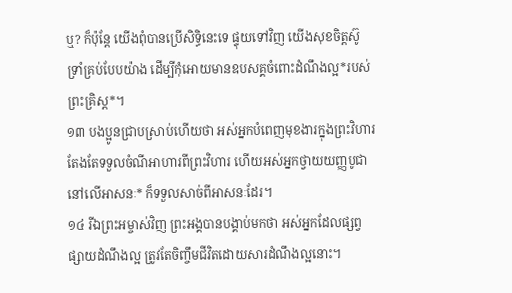ឬ? ក៏ប៉ុន្តែ យើងពុំបានប្រើសិទ្ធិនេះទេ ផ្ទុយទៅវិញ យើងសុខចិត្តស៊ូទ្រាំគ្រប់បែបយ៉ាង ដើម្បីកុំអោយមានឧបសគ្គចំពោះដំណឹងល្អ*របស់ព្រះគ្រិស្ដ*។
១៣ បងប្អូនជ្រាបស្រាប់ហើយថា អស់អ្នកបំពេញមុខងារក្នុងព្រះវិហារតែងតែទទួលចំណីអាហារពីព្រះវិហារ ហើយអស់អ្នកថ្វាយយញ្ញបូជានៅលើអាសនៈ* ក៏ទទួលសាច់ពីអាសនៈដែរ។
១៤ រីឯព្រះអម្ចាស់វិញ ព្រះអង្គបានបង្គាប់មកថា អស់អ្នកដែលផ្សព្វផ្សាយដំណឹងល្អ ត្រូវតែចិញ្ចឹមជីវិតដោយសារដំណឹងល្អនោះ។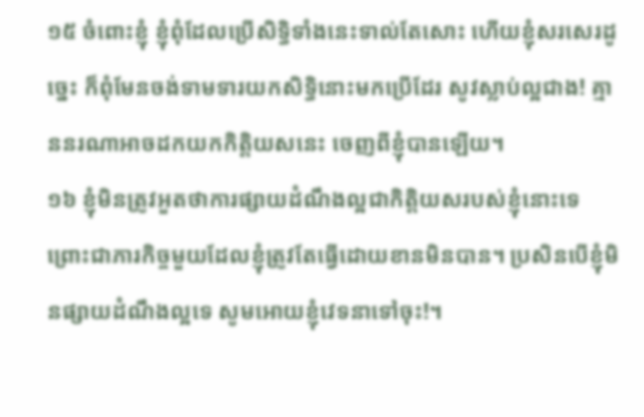១៥ ចំពោះខ្ញុំ ខ្ញុំពុំដែលប្រើសិទ្ធិទាំងនេះទាល់តែសោះ ហើយខ្ញុំសរសេរដូច្នេះ ក៏ពុំមែនចង់ទាមទារយកសិទ្ធិនោះមកប្រើដែរ សូវស្លាប់ល្អជាង! គ្មាននរណាអាចដកយកកិត្តិយសនេះ ចេញពីខ្ញុំបានឡើយ។
១៦ ខ្ញុំមិនត្រូវអួតថាការផ្សាយដំណឹងល្អជាកិត្តិយសរបស់ខ្ញុំនោះទេ ព្រោះជាភារកិច្ចមួយដែលខ្ញុំត្រូវតែធ្វើដោយខានមិនបាន។ ប្រសិនបើខ្ញុំមិនផ្សាយដំណឹងល្អទេ សូមអោយខ្ញុំវេទនាទៅចុះ!។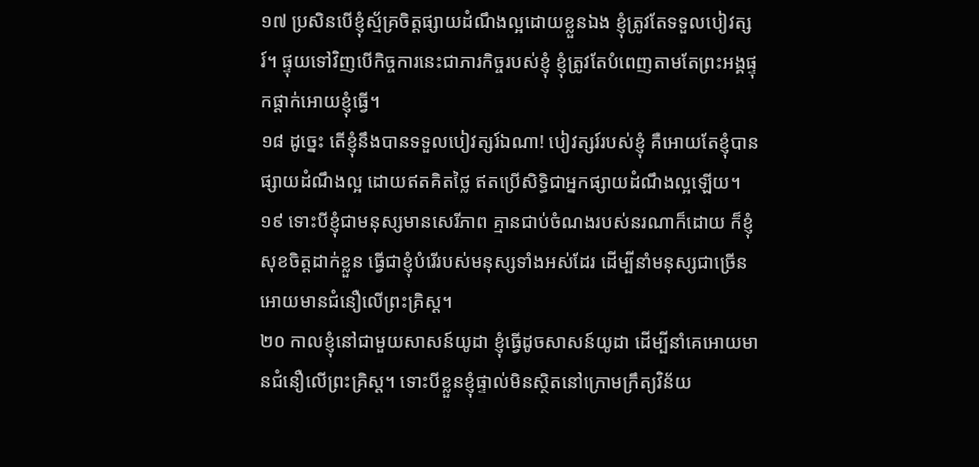១៧ ប្រសិនបើខ្ញុំស្ម័គ្រចិត្តផ្សាយដំណឹងល្អដោយខ្លួនឯង ខ្ញុំត្រូវតែទទួលបៀវត្សរ៍។ ផ្ទុយទៅវិញបើកិច្ចការនេះជាភារកិច្ចរបស់ខ្ញុំ ខ្ញុំត្រូវតែបំពេញតាមតែព្រះអង្គផ្ទុកផ្ដាក់អោយខ្ញុំធ្វើ។
១៨ ដូច្នេះ តើខ្ញុំនឹងបានទទួលបៀវត្សរ៍ឯណា! បៀវត្សរ៍របស់ខ្ញុំ គឺអោយតែខ្ញុំបានផ្សាយដំណឹងល្អ ដោយឥតគិតថ្លៃ ឥតប្រើសិទ្ធិជាអ្នកផ្សាយដំណឹងល្អឡើយ។
១៩ ទោះបីខ្ញុំជាមនុស្សមានសេរីភាព គ្មានជាប់ចំណងរបស់នរណាក៏ដោយ ក៏ខ្ញុំសុខចិត្តដាក់ខ្លួន ធ្វើជាខ្ញុំបំរើរបស់មនុស្សទាំងអស់ដែរ ដើម្បីនាំមនុស្សជាច្រើន អោយមានជំនឿលើព្រះគ្រិស្ដ។
២០ កាលខ្ញុំនៅជាមួយសាសន៍យូដា ខ្ញុំធ្វើដូចសាសន៍យូដា ដើម្បីនាំគេអោយមានជំនឿលើព្រះគ្រិស្ដ។ ទោះបីខ្លួនខ្ញុំផ្ទាល់មិនស្ថិតនៅក្រោមក្រឹត្យវិន័យ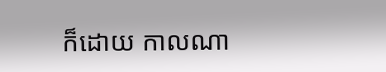ក៏ដោយ កាលណា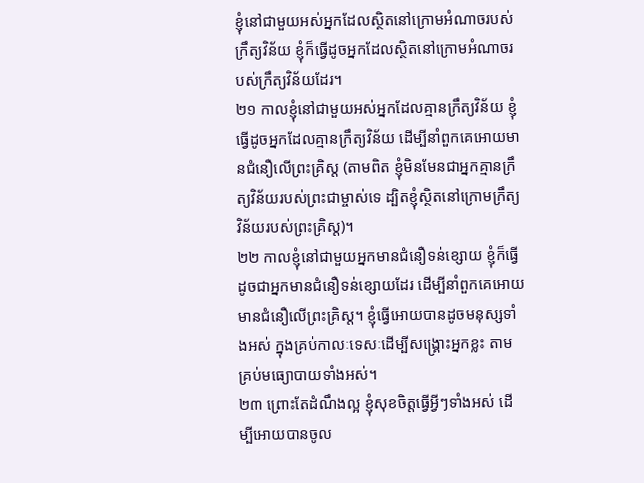ខ្ញុំនៅជាមួយអស់អ្នកដែលស្ថិតនៅក្រោមអំណាចរបស់ក្រឹត្យវិន័យ ខ្ញុំក៏ធ្វើដូចអ្នកដែលស្ថិតនៅក្រោមអំណាចរបស់ក្រឹត្យវិន័យដែរ។
២១ កាលខ្ញុំនៅជាមួយអស់អ្នកដែលគ្មានក្រឹត្យវិន័យ ខ្ញុំធ្វើដូចអ្នកដែលគ្មានក្រឹត្យវិន័យ ដើម្បីនាំពួកគេអោយមានជំនឿលើព្រះគ្រិស្ដ (តាមពិត ខ្ញុំមិនមែនជាអ្នកគ្មានក្រឹត្យវិន័យរបស់ព្រះជាម្ចាស់ទេ ដ្បិតខ្ញុំស្ថិតនៅក្រោមក្រឹត្យវិន័យរបស់ព្រះគ្រិស្ដ)។
២២ កាលខ្ញុំនៅជាមួយអ្នកមានជំនឿទន់ខ្សោយ ខ្ញុំក៏ធ្វើដូចជាអ្នកមានជំនឿទន់ខ្សោយដែរ ដើម្បីនាំពួកគេអោយមានជំនឿលើព្រះគ្រិស្ដ។ ខ្ញុំធ្វើអោយបានដូចមនុស្សទាំងអស់ ក្នុងគ្រប់កាលៈទេសៈដើម្បីសង្គ្រោះអ្នកខ្លះ តាមគ្រប់មធ្យោបាយទាំងអស់។
២៣ ព្រោះតែដំណឹងល្អ ខ្ញុំសុខចិត្តធ្វើអ្វីៗទាំងអស់ ដើម្បីអោយបានចូល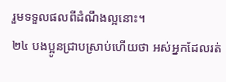រួមទទួលផលពីដំណឹងល្អនោះ។
២៤ បងប្អូនជ្រាបស្រាប់ហើយថា អស់អ្នកដែលរត់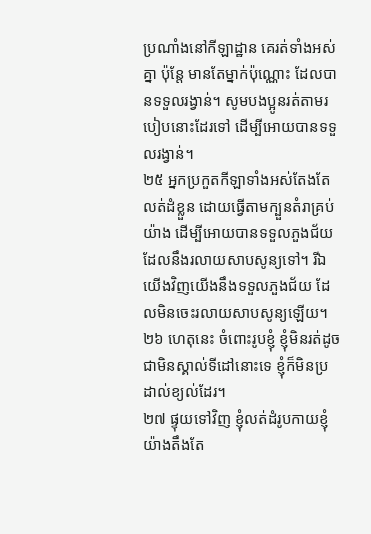ប្រណាំងនៅកីឡាដ្ឋាន គេរត់ទាំងអស់គ្នា ប៉ុន្តែ មានតែម្នាក់ប៉ុណ្ណោះ ដែលបានទទួលរង្វាន់។ សូមបងប្អូនរត់តាមរបៀបនោះដែរទៅ ដើម្បីអោយបានទទួលរង្វាន់។
២៥ អ្នកប្រកួតកីឡាទាំងអស់តែងតែលត់ដំខ្លួន ដោយធ្វើតាមក្បួនតំរាគ្រប់យ៉ាង ដើម្បីអោយបានទទួលភួងជ័យ ដែលនឹងរលាយសាបសូន្យទៅ។ រីឯយើងវិញយើងនឹងទទួលភួងជ័យ ដែលមិនចេះរលាយសាបសូន្យឡើយ។
២៦ ហេតុនេះ ចំពោះរូបខ្ញុំ ខ្ញុំមិនរត់ដូចជាមិនស្គាល់ទីដៅនោះទេ ខ្ញុំក៏មិនប្រដាល់ខ្យល់ដែរ។
២៧ ផ្ទុយទៅវិញ ខ្ញុំលត់ដំរូបកាយខ្ញុំយ៉ាងតឹងតែ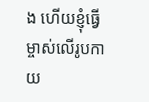ង ហើយខ្ញុំធ្វើម្ចាស់លើរូបកាយ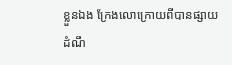ខ្លួនឯង ក្រែងលោក្រោយពីបានផ្សាយដំណឹ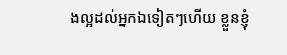ងល្អដល់អ្នកឯទៀតៗហើយ ខ្លួនខ្ញុំ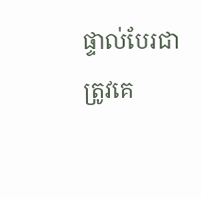ផ្ទាល់បែរជាត្រូវគេ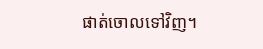ផាត់ចោលទៅវិញ។